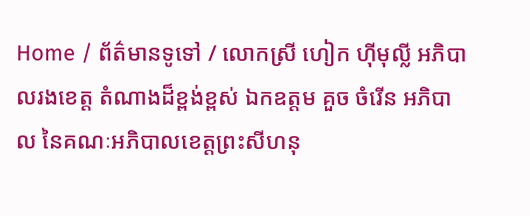Home / ព័ត៌មានទូទៅ / លោកស្រី ហៀក ហ៊ីមុល្លី អភិបាលរងខេត្ត តំណាងដ៏ខ្ពង់ខ្ពស់ ឯកឧត្តម គួច ចំរើន អភិបាល នៃគណៈអភិបាលខេត្តព្រះសីហនុ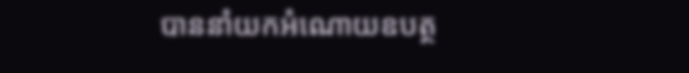បាននាំយកអំណោយឧបត្ថ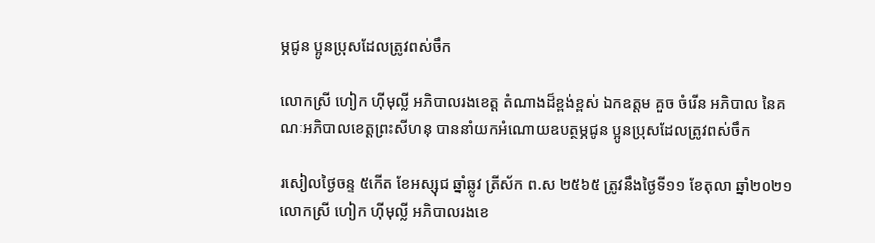ម្ភជូន ប្អូនប្រុសដែលត្រូវពស់ចឹក

លោកស្រី ហៀក ហ៊ីមុល្លី អភិបាលរងខេត្ត តំណាងដ៏ខ្ពង់ខ្ពស់ ឯកឧត្តម គួច ចំរើន អភិបាល នៃគណៈអភិបាលខេត្តព្រះសីហនុ បាននាំយកអំណោយឧបត្ថម្ភជូន ប្អូនប្រុសដែលត្រូវពស់ចឹក

រសៀលថ្ងៃចន្ទ ៥កើត ខែអស្សុជ ឆ្នាំឆ្លូវ ត្រីស័ក ព.ស ២៥៦៥ ត្រូវនឹងថ្ងៃទី១១ ខែតុលា ឆ្នាំ២០២១ លោកស្រី ហៀក ហ៊ីមុល្លី អភិបាលរងខេ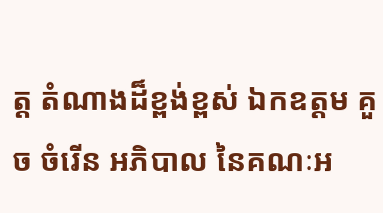ត្ត តំណាងដ៏ខ្ពង់ខ្ពស់ ឯកឧត្តម គួច ចំរើន អភិបាល នៃគណៈអ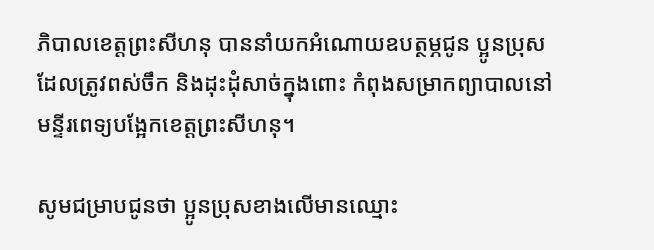ភិបាលខេត្តព្រះសីហនុ បាននាំយកអំណោយឧបត្ថម្ភជូន ប្អូនប្រុសដែលត្រូវពស់ចឹក និងដុះដុំសាច់ក្នុងពោះ កំពុងសម្រាកព្យាបាលនៅមន្ទីរពេទ្យបង្អែកខេត្តព្រះសីហនុ។

សូមជម្រាបជូនថា ប្អូនប្រុសខាងលើមានឈ្មោះ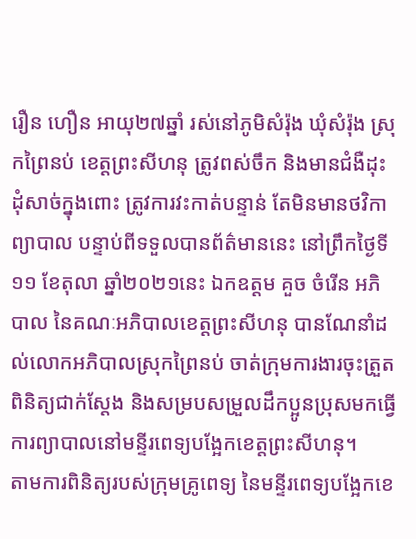រឿន ហឿន អាយុ២៧ឆ្នាំ រស់នៅភូមិសំរ៉ុង ឃុំសំរ៉ុង ស្រុកព្រៃនប់ ខេត្តព្រះសីហនុ ត្រូវពស់ចឹក និងមានជំងឺដុះដុំសាច់ក្នុងពោះ ត្រូវការវះកាត់បន្ទាន់ តែមិនមានថវិកាព្យាបាល បន្ទាប់ពីទទួលបានព័ត៌មាននេះ នៅព្រឹកថ្ងៃទី១១ ខែតុលា ឆ្នាំ២០២១នេះ ឯកឧត្តម គួច ចំរើន អភិបាល នៃគណៈអភិបាលខេត្តព្រះសីហនុ បានណែនាំដល់លោកអភិបាលស្រុកព្រៃនប់ ចាត់ក្រុមការងារចុះត្រួតពិនិត្យជាក់ស្តែង និងសម្របសម្រួលដឹកប្អូនប្រុសមកធ្វើការព្យាបាលនៅមន្ទីរពេទ្យបង្អែកខេត្តព្រះសីហនុ។
តាមការពិនិត្យរបស់ក្រុមគ្រូពេទ្យ នៃមន្ទីរពេទ្យបង្អែកខេ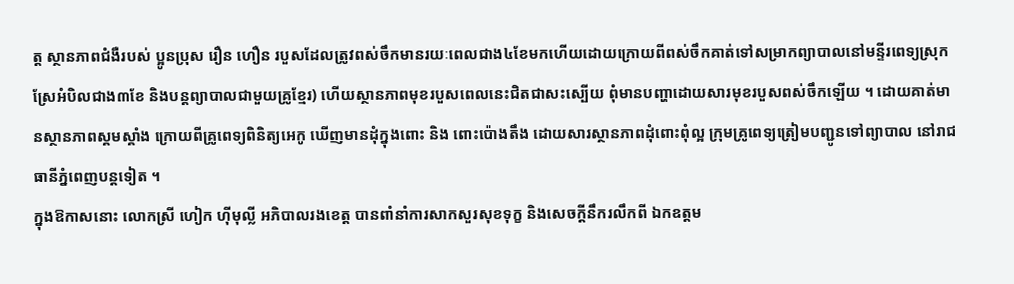ត្ត ស្ថានភាពជំងឺរបស់ ប្អូនប្រុស រឿន ហឿន របួសដែលត្រូវពស់ចឹកមានរយៈពេលជាង៤ខែមកហើយដោយក្រោយពីពស់ចឹកគាត់ទៅសម្រាកព្យាបាលនៅមន្ទីរពេទ្យស្រុកស្រែអំបិលជាង៣ខែ និងបន្តព្យាបាលជាមួយគ្រូខ្មែរ) ហើយស្ថានភាពមុខរបួសពេលនេះជិតជាសះស្បើយ ពុំមានបញ្ហាដោយសារមុខរបួសពស់ចឹកឡើយ ។ ដោយគាត់មានស្ថានភាពស្គមស្គាំង ក្រោយពីគ្រូពេទ្យពិនិត្យអេកូ ឃើញមានដុំក្នុងពោះ និង ពោះប៉ោងតឹង ដោយសារស្ថានភាពដុំពោះពុំល្អ ក្រុមគ្រូពេទ្យត្រៀមបញ្ជូនទៅព្យាបាល នៅរាជធានីភ្នំពេញបន្តទៀត ។
ក្នុងឱកាសនោះ លោកស្រី ហៀក ហ៊ីមុល្លី អភិបាលរងខេត្ត បានពាំនាំការសាកសួរសុខទុក្ខ និងសេចក្តីនឹករលឹកពី ឯកឧត្តម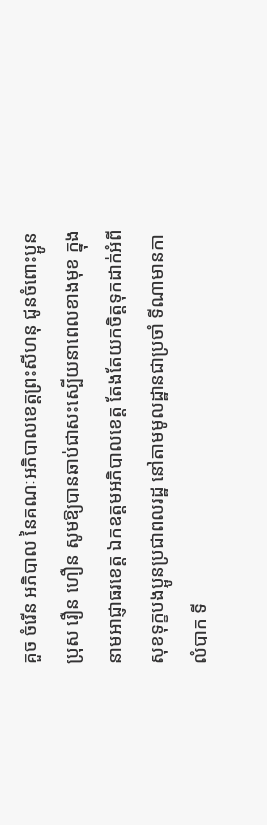គួច ចំរើន អភិបាល នៃគណៈអភិបាលខេត្តព្រះសីហនុ ជូនចំពោះប្អូនប្រុស រឿន ហឿន សូមឱ្យបានឆាប់ជាសះស្បើយនាពេលខាងមុខ ក្នុងនាមអាជ្ញាធរខេត្ត ឯកឧត្តមអភិបាលខេត្ត តែងតែយកចិត្តទុកដាក់អំពីសុខទុក្ខបងប្អូនប្រជាពលរដ្ឋ នៅតាមមូលដ្ឋានជាប្រចាំ ទីណាមានកាលំបាក ទី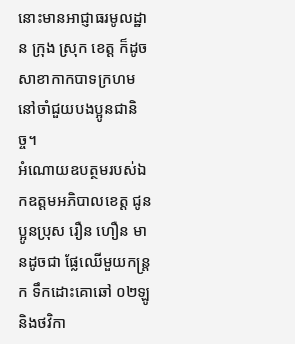នោះមានអាជ្ញាធរមូលដ្ឋាន ក្រុង ស្រុក ខេត្ត ក៏ដូចសាខាកាកបាទក្រហមនៅចាំជួយបងប្អូនជានិច្ច។
អំណោយឧបត្ថមរបស់ឯកឧត្តមអភិបាលខេត្ត ជូនប្អូនប្រុស រឿន ហឿន មានដូចជា ផ្លែឈើមួយកន្ត្រក ទឹកដោះគោឆៅ ០២ឡូ និងថវិកា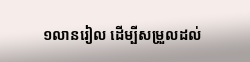១លានរៀល ដើម្បីសម្រួលដល់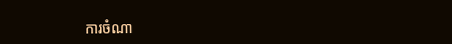ការចំណា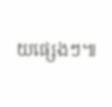យផ្សេងៗ៕